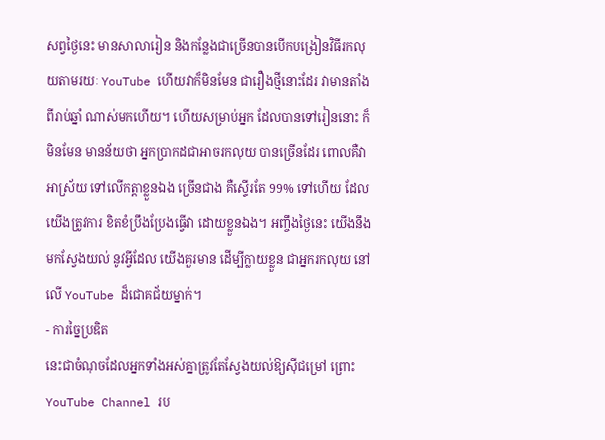សព្វថ្ងៃនេះ មានសាលារៀន និងកន្លែងជាច្រើនបានបើកបង្រៀនវិធីរកលុយតាមរយៈ YouTube ហើយវាក៏មិនមែន ជារឿងថ្មីនោះដែរ វាមានតាំងពីរាប់ឆ្នាំ ណាស់មកហើយ។ ហើយសម្រាប់អ្នក ដែលបានទៅរៀននោះ ក៏មិនមែន មានន័យថា អ្នកប្រាកដជាអាចរកលុយ បានច្រើនដែរ ពោលគឺវាអាស្រ័យ ទៅលើកត្តាខ្លួនឯង ច្រើនជាង គឺស្ទើរតែ 99% ទៅហើយ ដែលយើងត្រូវការ ខិតខំប្រឹងប្រែងធ្វើវា ដោយខ្លួនឯង។ អញ្ចឹងថ្ងៃនេះ យើងនឹងមកស្វែងយល់ នូវអ្វីដែល យើងគួរមាន ដើម្បីក្លាយខ្លួន ជាអ្នករកលុយ នៅលើ YouTube ដ៏ជោគជ័យម្នាក់។
- ការច្នៃប្រឌិត
នេះជាចំណុចដែលអ្នកទាំងអស់គ្នាត្រូវតែស្វែងយល់ឱ្យស៊ីជម្រៅ ព្រោះ YouTube Channel រប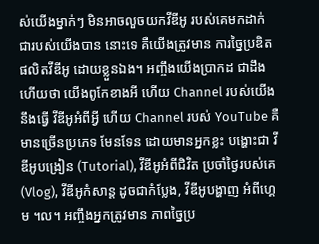ស់យើងម្នាក់ៗ មិនអាចលួចយកវីឌីអូ របស់គេមកដាក់ ជារបស់យើងបាន នោះទេ គឺយើងត្រូវមាន ការច្នៃប្រឌិត ផលិតវីឌីអូ ដោយខ្លួនឯង។ អញ្ចឹងយើងប្រាកដ ជាដឹងហើយថា យើងពូកែខាងអី ហើយ Channel របស់យើងនឹងធ្វើ វីឌីអូអំពីអ្វី ហើយ Channel របស់ YouTube គឺមានច្រើនប្រភេទ មែនទែន ដោយមានអ្នកខ្លះ បង្ហោះជា វីឌីអូបង្រៀន (Tutorial), វីឌីអូអំពីជិវិត ប្រចាំថ្ងៃរបស់គេ (Vlog), វីឌីអូកំសាន្ដ ដូចជាកំប្លែង, វីឌីអូបង្ហាញ អំពីហ្គេម ។ល។ អញ្ចឹងអ្នកត្រូវមាន ភាពច្នៃប្រ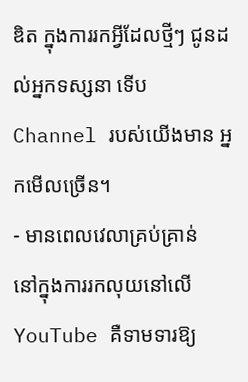ឌិត ក្នុងការរកអ្វីដែលថ្មីៗ ជូនដល់អ្នកទស្សនា ទើប Channel របស់យើងមាន អ្នកមើលច្រើន។
- មានពេលវេលាគ្រប់គ្រាន់
នៅក្នុងការរកលុយនៅលើ YouTube គឺទាមទារឱ្យ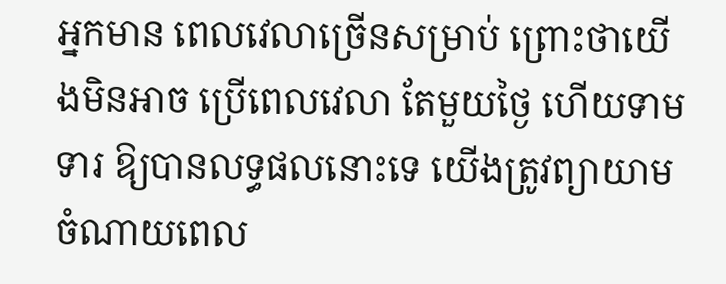អ្នកមាន ពេលវេលាច្រើនសម្រាប់ ព្រោះថាយើងមិនអាច ប្រើពេលវេលា តែមួយថ្ងៃ ហើយទាមទារ ឱ្យបានលទ្ធផលនោះទេ យើងត្រូវព្យាយាម ចំណាយពេល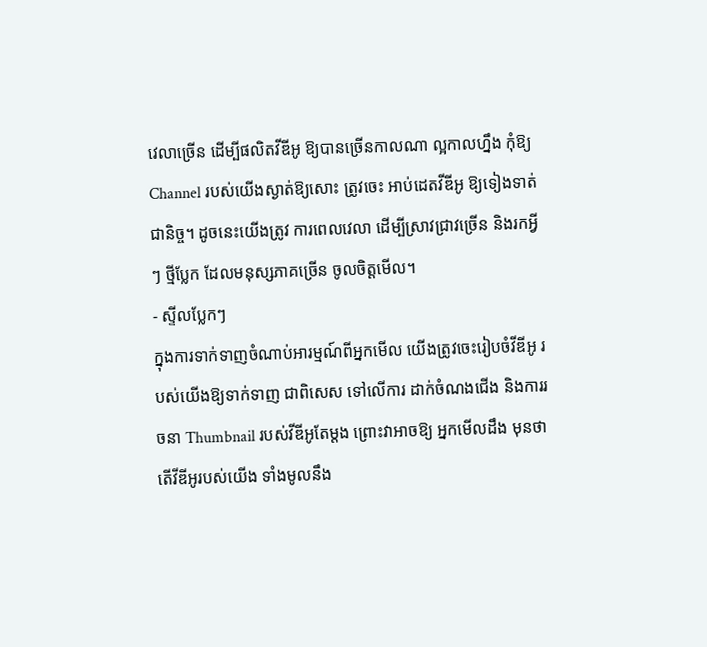វេលាច្រើន ដើម្បីផលិតវីឌីអូ ឱ្យបានច្រើនកាលណា ល្អកាលហ្នឹង កុំឱ្យ Channel របស់យើងស្ងាត់ឱ្យសោះ ត្រូវចេះ អាប់ដេតវីឌីអូ ឱ្យទៀងទាត់ ជានិច្ច។ ដូចនេះយើងត្រូវ ការពេលវេលា ដើម្បីស្រាវជ្រាវច្រើន និងរកអ្វីៗ ថ្មីប្លែក ដែលមនុស្សភាគច្រើន ចូលចិត្តមើល។
- ស្ទីលប្លែកៗ
ក្នុងការទាក់ទាញចំណាប់អារម្មណ៍ពីអ្នកមើល យើងត្រូវចេះរៀបចំវីឌីអូ របស់យើងឱ្យទាក់ទាញ ជាពិសេស ទៅលើការ ដាក់ចំណងជើង និងការរចនា Thumbnail របស់វីឌីអូតែម្តង ព្រោះវាអាចឱ្យ អ្នកមើលដឹង មុនថា តើវីឌីអូរបស់យើង ទាំងមូលនឹង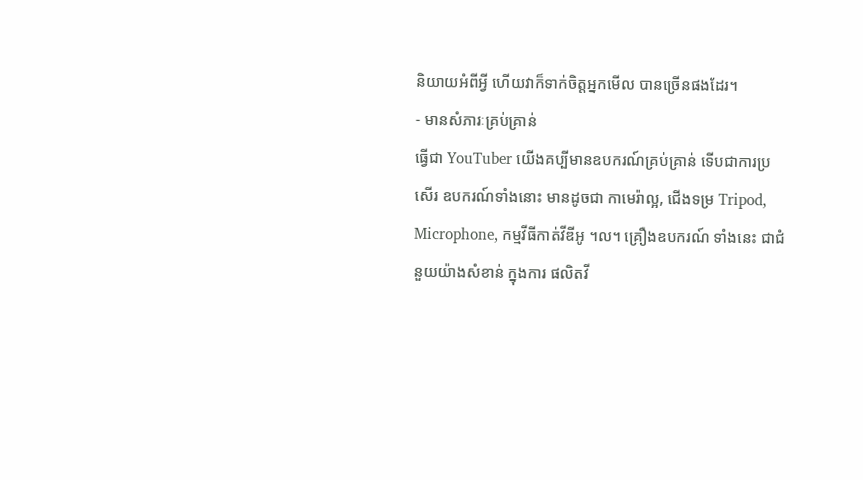និយាយអំពីអ្វី ហើយវាក៏ទាក់ចិត្តអ្នកមើល បានច្រើនផងដែរ។
- មានសំភារៈគ្រប់គ្រាន់
ធ្វើជា YouTuber យើងគប្បីមានឧបករណ៍គ្រប់គ្រាន់ ទើបជាការប្រសើរ ឧបករណ៍ទាំងនោះ មានដូចជា កាមេរ៉ាល្អ, ជើងទម្រ Tripod, Microphone, កម្មវីធីកាត់វីឌីអូ ។ល។ គ្រឿងឧបករណ៍ ទាំងនេះ ជាជំនួយយ៉ាងសំខាន់ ក្នុងការ ផលិតវី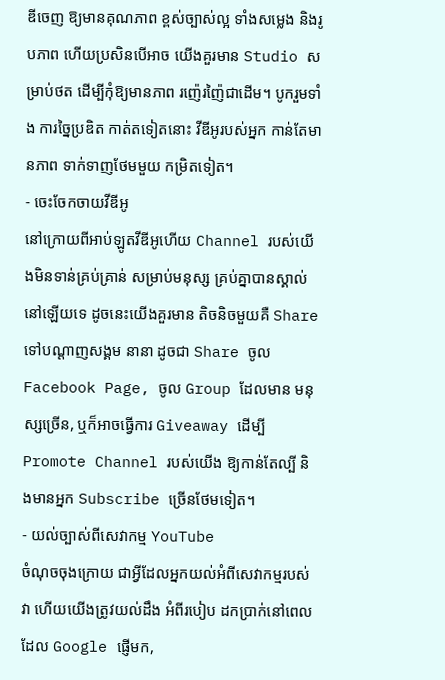ឌីចេញ ឱ្យមានគុណភាព ខ្ពស់ច្បាស់ល្អ ទាំងសម្លេង និងរូបភាព ហើយប្រសិនបើអាច យើងគួរមាន Studio សម្រាប់ថត ដើម្បីកុំឱ្យមានភាព រញ៉េរញ៉ៃជាដើម។ បូករួមទាំង ការច្នៃប្រឌិត កាត់តទៀតនោះ វីឌីអូរបស់អ្នក កាន់តែមានភាព ទាក់ទាញថែមមួយ កម្រិតទៀត។
- ចេះចែកចាយវីឌីអូ
នៅក្រោយពីអាប់ឡូតវីឌីអូហើយ Channel របស់យើងមិនទាន់គ្រប់គ្រាន់ សម្រាប់មនុស្ស គ្រប់គ្នាបានស្គាល់ នៅឡើយទេ ដូចនេះយើងគួរមាន តិចនិចមួយគឺ Share ទៅបណ្ដាញសង្គម នានា ដូចជា Share ចូល Facebook Page, ចូល Group ដែលមាន មនុស្សច្រើន, ឬក៏អាចធ្វើការ Giveaway ដើម្បី Promote Channel របស់យើង ឱ្យកាន់តែល្បី និងមានអ្នក Subscribe ច្រើនថែមទៀត។
- យល់ច្បាស់ពីសេវាកម្ម YouTube
ចំណុចចុងក្រោយ ជាអ្វីដែលអ្នកយល់អំពីសេវាកម្មរបស់វា ហើយយើងត្រូវយល់ដឹង អំពីរបៀប ដកប្រាក់នៅពេល ដែល Google ផ្ញើមក,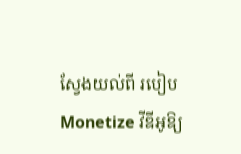ស្វែងយល់ពី របៀប Monetize វីឌីអូឱ្យ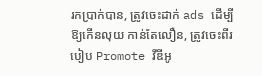រកប្រាក់បាន, ត្រូវចេះដាក់ ads ដើម្បីឱ្យកើនលុយ កាន់តែលឿន, ត្រូវចេះពីរបៀប Promote វីឌីអូ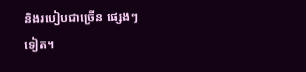និងរបៀបជាច្រើន ផ្សេងៗទៀត។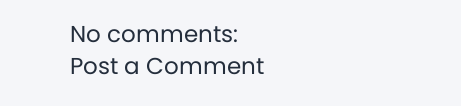No comments:
Post a Comment